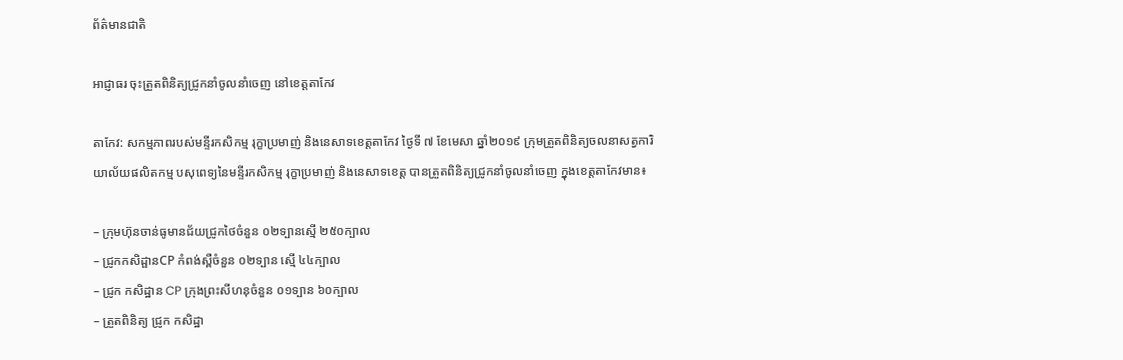ព័ត៌មានជាតិ

អាជ្ញាធរ ចុះត្រួតពិនិត្យជ្រូកនាំចូលនាំចេញ នៅខេត្តតាកែវ

តាកែវ: សកម្មភាពរបស់មន្ទីរកសិកម្ម រុក្ខាប្រមាញ់ និងនេសាទខេត្តតាកែវ ថ្ងៃទី ៧ ខែមេសា ឆ្នាំ២០១៩ ក្រុមត្រួតពិនិត្យចលនាសត្វការិយាល័យផលិតកម្ម បសុពេទ្យនៃមន្ទីរកសិកម្ម រុក្ខាប្រមាញ់ និងនេសាទខេត្ត បានត្រួតពិនិត្យជ្រូកនាំចូលនាំចេញ ក្នុងខេត្តតាកែវមាន៖

– ក្រុមហ៊ុនចាន់ធូមានជ័យជ្រូកថៃចំនួន ០២ទ្បានស្មើ ២៥០ក្បាល
– ជ្រូកកសិដ្ផានCP កំពង់ស្ពឺចំនួន ០២ទ្បាន ស្មើ ៤៤ក្បាល
– ជ្រូក កសិដ្ឋាន CP ក្រុងព្រះសីហនុចំនួន ០១ទ្បាន ៦០ក្បាល
– ត្រួតពិនិត្យ ជ្រូក កសិដ្ឋា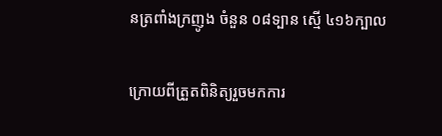នត្រពាំងក្រញូង ចំនួន ០៨ទ្បាន ស្មើ ៤១៦ក្បាល

ក្រោយពីត្រួតពិនិត្យរួចមកការ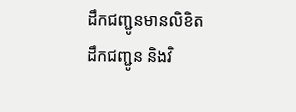ដឹកជញ្ជូនមានលិខិតដឹកជញ្ជូន និងវិ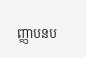ញ្ញាបនប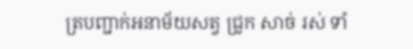ត្របញ្ជាក់អនាម័យសត្វ ជ្រូក សាច់ រស់ ទាំ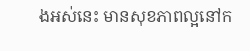ងអស់នេះ មានសុខភាពល្អនៅក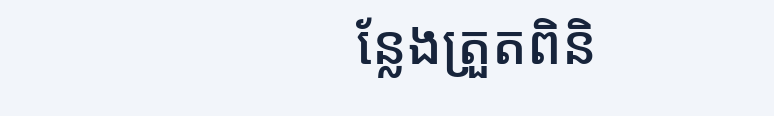ន្លែងត្រួតពិនិ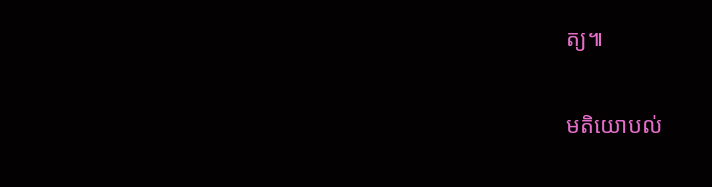ត្យ៕

មតិយោបល់